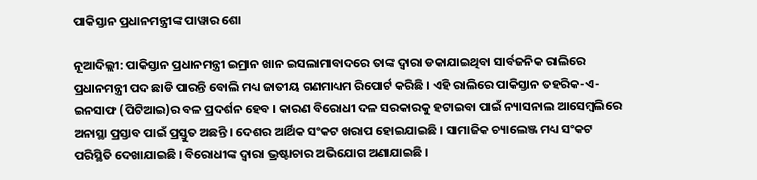ପାକିସ୍ତାନ ପ୍ରଧାନମନ୍ତ୍ରୀଙ୍କ ପାୱାର ଶୋ

ନୂଆଦିଲ୍ଲୀ: ପାକିସ୍ତାନ ପ୍ରଧାନମନ୍ତ୍ରୀ ଇମ୍ରାନ ଖାନ ଇସଲାମାବାଦରେ ତାଙ୍କ ଦ୍ୱାରା ଡକାଯାଇଥିବା ସାର୍ବଜନିକ ରାଲିରେ ପ୍ରଧାନମନ୍ତ୍ରୀ ପଦ ଛାଡି ପାରନ୍ତି ବୋଲି ମଧ୍ୟ ଜାତୀୟ ଗଣମାଧ୍ୟମ ରିପୋର୍ଟ କରିଛି । ଏହି ରାଲିରେ ପାକିସ୍ତାନ ତହରିକ-ଏ-ଇନସାଫ (ପିଟିଆଇ)ର ବଳ ପ୍ରଦର୍ଶନ ହେବ । କାରଣ ବିରୋଧୀ ଦଳ ସରକାରକୁ ହଟାଇବା ପାଇଁ ନ୍ୟାସନାଲ ଆସେମ୍ବଲିରେ ଅନାସ୍ଥା ପ୍ରସ୍ତାବ ପାଇଁ ପ୍ରସ୍ତୁତ ଅଛନ୍ତି । ଦେଶର ଆର୍ଥିକ ସଂକଟ ଖରାପ ହୋଇଯାଇଛି । ସାମାଜିକ ଚ୍ୟାଲେଞ୍ଜ ମଧ୍ୟ ସଂକଟ ପରିସ୍ଥିତି ଦେଖାଯାଇଛି । ବିରୋଧୀଙ୍କ ଦ୍ୱାରା ଭ୍ରଷ୍ଟାଚାର ଅଭିଯୋଗ ଅଣାଯାଇଛି ।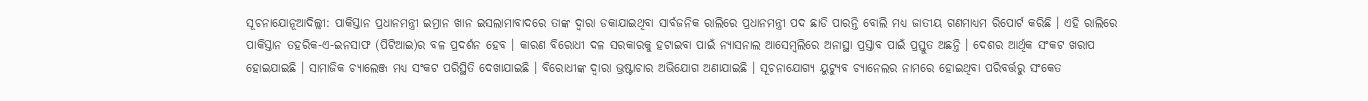ସୂଚନାଯୋନୂଆଦିଲ୍ଲୀ: ପାକିସ୍ତାନ ପ୍ରଧାନମନ୍ତ୍ରୀ ଇମ୍ରାନ ଖାନ ଇସଲାମାବାଦରେ ତାଙ୍କ ଦ୍ୱାରା ଡକାଯାଇଥିବା ସାର୍ବଜନିକ ରାଲିରେ ପ୍ରଧାନମନ୍ତ୍ରୀ ପଦ ଛାଡି ପାରନ୍ତି ବୋଲି ମଧ୍ୟ ଜାତୀୟ ଗଣମାଧ୍ୟମ ରିପୋର୍ଟ କରିଛି । ଏହି ରାଲିରେ ପାକିସ୍ତାନ ତହରିକ-ଏ-ଇନସାଫ (ପିଟିଆଇ)ର ବଳ ପ୍ରଦର୍ଶନ ହେବ । କାରଣ ବିରୋଧୀ ଦଳ ସରକାରକୁ ହଟାଇବା ପାଇଁ ନ୍ୟାସନାଲ ଆସେମ୍ବଲିରେ ଅନାସ୍ଥା ପ୍ରସ୍ତାବ ପାଇଁ ପ୍ରସ୍ତୁତ ଅଛନ୍ତି । ଦେଶର ଆର୍ଥିକ ସଂକଟ ଖରାପ ହୋଇଯାଇଛି । ସାମାଜିକ ଚ୍ୟାଲେଞ୍ଜ ମଧ୍ୟ ସଂକଟ ପରିସ୍ଥିତି ଦେଖାଯାଇଛି । ବିରୋଧୀଙ୍କ ଦ୍ୱାରା ଭ୍ରଷ୍ଟାଚାର ଅଭିଯୋଗ ଅଣାଯାଇଛି । ସୂଚନାଯୋଗ୍ୟ ୟୁଟ୍ୟୁବ ଚ୍ୟାନେଲର ନାମରେ ହୋଇଥିବା ପରିବର୍ତ୍ତରୁ ସଂକେତ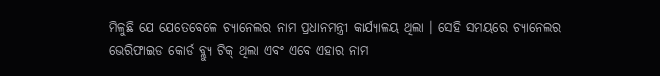ମିଳୁଛି ଯେ ଯେତେବେଳେ ଚ୍ୟାନେଲର ନାମ ପ୍ରଧାନମନ୍ତ୍ରୀ କାର୍ଯ୍ୟାଳୟ ଥିଲା । ସେହି ସମୟରେ ଚ୍ୟାନେଲର ଭେରିଫାଇଡ କୋର୍ଡ ବ୍ଲ୍ୟୁ ଟିକ୍‌ ଥିଲା ଏବଂ ଏବେ ଏହାର ନାମ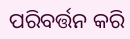ପରିବର୍ତ୍ତନ କରି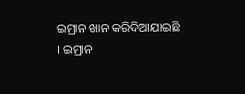ଇମ୍ରାନ ଖାନ କରିଦିଆଯାଇଛି । ଇମ୍ରାନ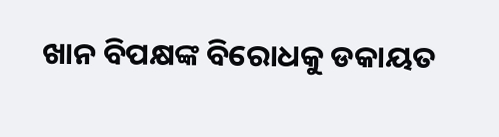ଖାନ ବିପକ୍ଷଙ୍କ ବିରୋଧକୁ ଡକାୟତ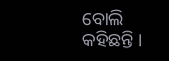ବୋଲି କହିଛନ୍ତି ।